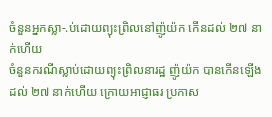ចំនួនអ្នកស្លា-.ប់ដោយព្យុះព្រិលនៅញ៉ូយ៉ក កើនដល់ ២៧ នាក់ហើយ
ចំនួនករណីស្លាប់ដោយព្យុះព្រិលនារដ្ឋ ញ៉ូយ៉ក បានកើនឡើងដល់ ២៧ នាក់ហើយ ក្រោយអាជ្ញាធរ ប្រកាស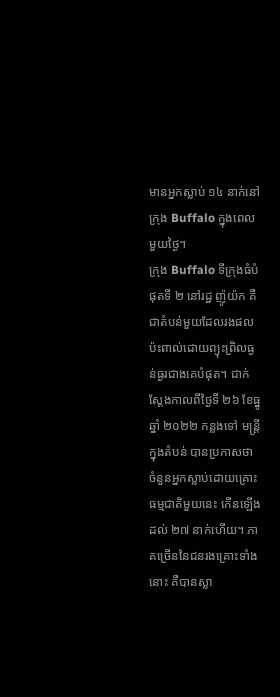មានអ្នកស្លាប់ ១៤ នាក់នៅក្រុង Buffalo ក្នុងពេលមួយថ្ងៃ។
ក្រុង Buffalo ទីក្រុងធំបំផុតទី ២ នៅរដ្ឋ ញ៉ូយ៉ក គឺជាតំបន់មួយដែលរងផលប៉ះពាល់ដោយព្យុះព្រិលធ្ងន់ធ្ងរជាងគេបំផុត។ ជាក់ស្ដែងកាលពីថ្ងៃទី ២៦ ខែធ្នូ ឆ្នាំ ២០២២ កន្លងទៅ មន្ត្រីក្នុងតំបន់ បានប្រកាសថា ចំនួនអ្នកស្លាប់ដោយគ្រោះធម្មជាតិមួយនេះ កើនឡើងដល់ ២៧ នាក់ហើយ។ ភាគច្រើននៃជនរងគ្រោះទាំងនោះ គឺបានស្លា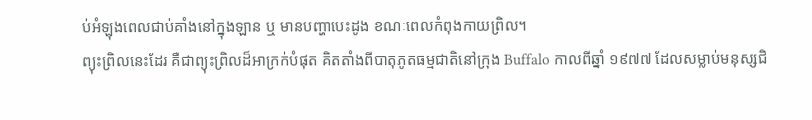ប់អំឡុងពេលជាប់គាំងនៅក្នុងឡាន ឬ មានបញ្ហាបេះដូង ខណៈពេលកំពុងកាយព្រិល។
ព្យុះព្រិលនេះដែរ គឺជាព្យុះព្រិលដ៏អាក្រក់បំផុត គិតតាំងពីបាតុភូតធម្មជាតិនៅក្រុង Buffalo កាលពីឆ្នាំ ១៩៧៧ ដែលសម្លាប់មនុស្សជិ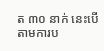ត ៣០ នាក់ នេះបើតាមការប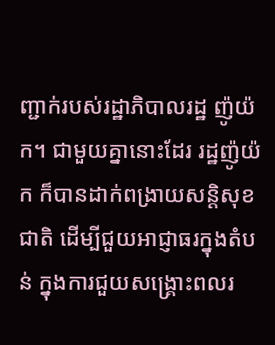ញ្ជាក់របស់រដ្ឋាភិបាលរដ្ឋ ញ៉ូយ៉ក។ ជាមួយគ្នានោះដែរ រដ្ឋញ៉ូយ៉ក ក៏បានដាក់ពង្រាយសន្តិសុខជាតិ ដើម្បីជួយអាជ្ញាធរក្នុងតំបន់ ក្នុងការជួយសង្គ្រោះពលរ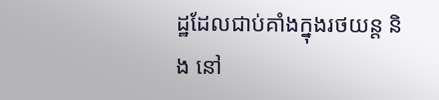ដ្ឋដែលជាប់គាំងក្នុងរថយន្ត និង នៅ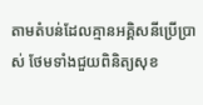តាមតំបន់ដែលគ្មានអគ្គិសនីប្រើប្រាស់ ថែមទាំងជួយពិនិត្យសុខ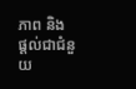ភាព និង ផ្ដល់ជាជំនួយ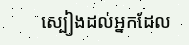ស្បៀងដល់អ្នកដែល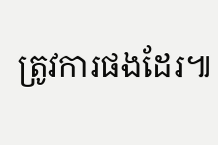ត្រូវការផងដែរ៕